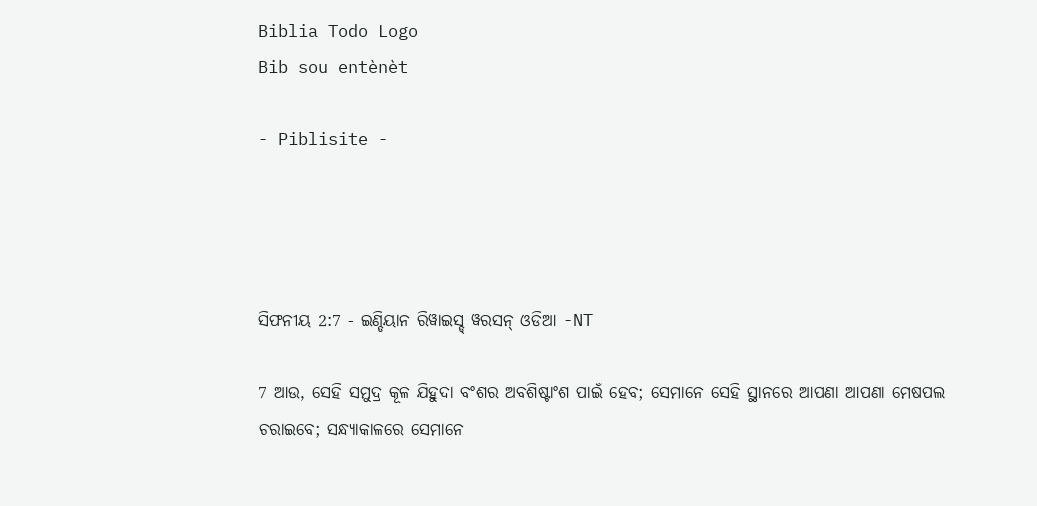Biblia Todo Logo
Bib sou entènèt

- Piblisite -




ସିଫନୀୟ 2:7 - ଇଣ୍ଡିୟାନ ରିୱାଇସ୍ଡ୍ ୱରସନ୍ ଓଡିଆ -NT

7 ଆଉ, ସେହି ସମୁଦ୍ର କୂଳ ଯିହୁଦା ବଂଶର ଅବଶିଷ୍ଟାଂଶ ପାଇଁ ହେବ; ସେମାନେ ସେହି ସ୍ଥାନରେ ଆପଣା ଆପଣା ମେଷପଲ ଚରାଇବେ; ସନ୍ଧ୍ୟାକାଳରେ ସେମାନେ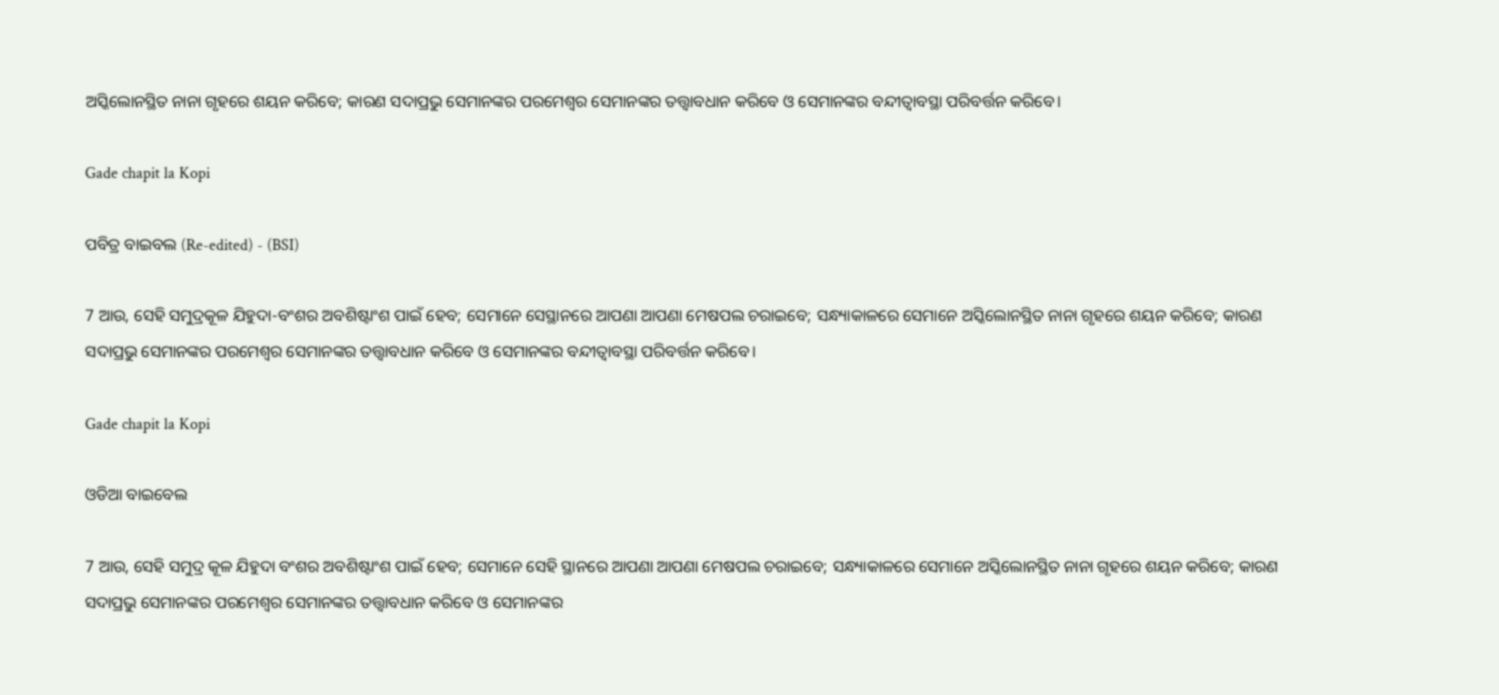ଅସ୍କିଲୋନସ୍ଥିତ ନାନା ଗୃହରେ ଶୟନ କରିବେ; କାରଣ ସଦାପ୍ରଭୁ ସେମାନଙ୍କର ପରମେଶ୍ୱର ସେମାନଙ୍କର ତତ୍ତ୍ୱାବଧାନ କରିବେ ଓ ସେମାନଙ୍କର ବନ୍ଦୀତ୍ୱାବସ୍ଥା ପରିବର୍ତ୍ତନ କରିବେ।

Gade chapit la Kopi

ପବିତ୍ର ବାଇବଲ (Re-edited) - (BSI)

7 ଆଉ, ସେହି ସମୁଦ୍ରକୂଳ ଯିହୁଦା-ବଂଶର ଅବଶିଷ୍ଟାଂଶ ପାଇଁ ହେବ; ସେମାନେ ସେସ୍ଥାନରେ ଆପଣା ଆପଣା ମେଷପଲ ଚରାଇବେ; ସନ୍ଧ୍ୟାକାଳରେ ସେମାନେ ଅସ୍କିଲୋନସ୍ଥିତ ନାନା ଗୃହରେ ଶୟନ କରିବେ; କାରଣ ସଦାପ୍ରଭୁ ସେମାନଙ୍କର ପରମେଶ୍ଵର ସେମାନଙ୍କର ତତ୍ତ୍ଵାବଧାନ କରିବେ ଓ ସେମାନଙ୍କର ବନ୍ଦୀତ୍ଵାବସ୍ଥା ପରିବର୍ତ୍ତନ କରିବେ।

Gade chapit la Kopi

ଓଡିଆ ବାଇବେଲ

7 ଆଉ, ସେହି ସମୁଦ୍ର କୂଳ ଯିହୁଦା ବଂଶର ଅବଶିଷ୍ଟାଂଶ ପାଇଁ ହେବ; ସେମାନେ ସେହି ସ୍ଥାନରେ ଆପଣା ଆପଣା ମେଷପଲ ଚରାଇବେ; ସନ୍ଧ୍ୟାକାଳରେ ସେମାନେ ଅସ୍କିଲୋନସ୍ଥିତ ନାନା ଗୃହରେ ଶୟନ କରିବେ; କାରଣ ସଦାପ୍ରଭୁ ସେମାନଙ୍କର ପରମେଶ୍ୱର ସେମାନଙ୍କର ତତ୍ତ୍ୱାବଧାନ କରିବେ ଓ ସେମାନଙ୍କର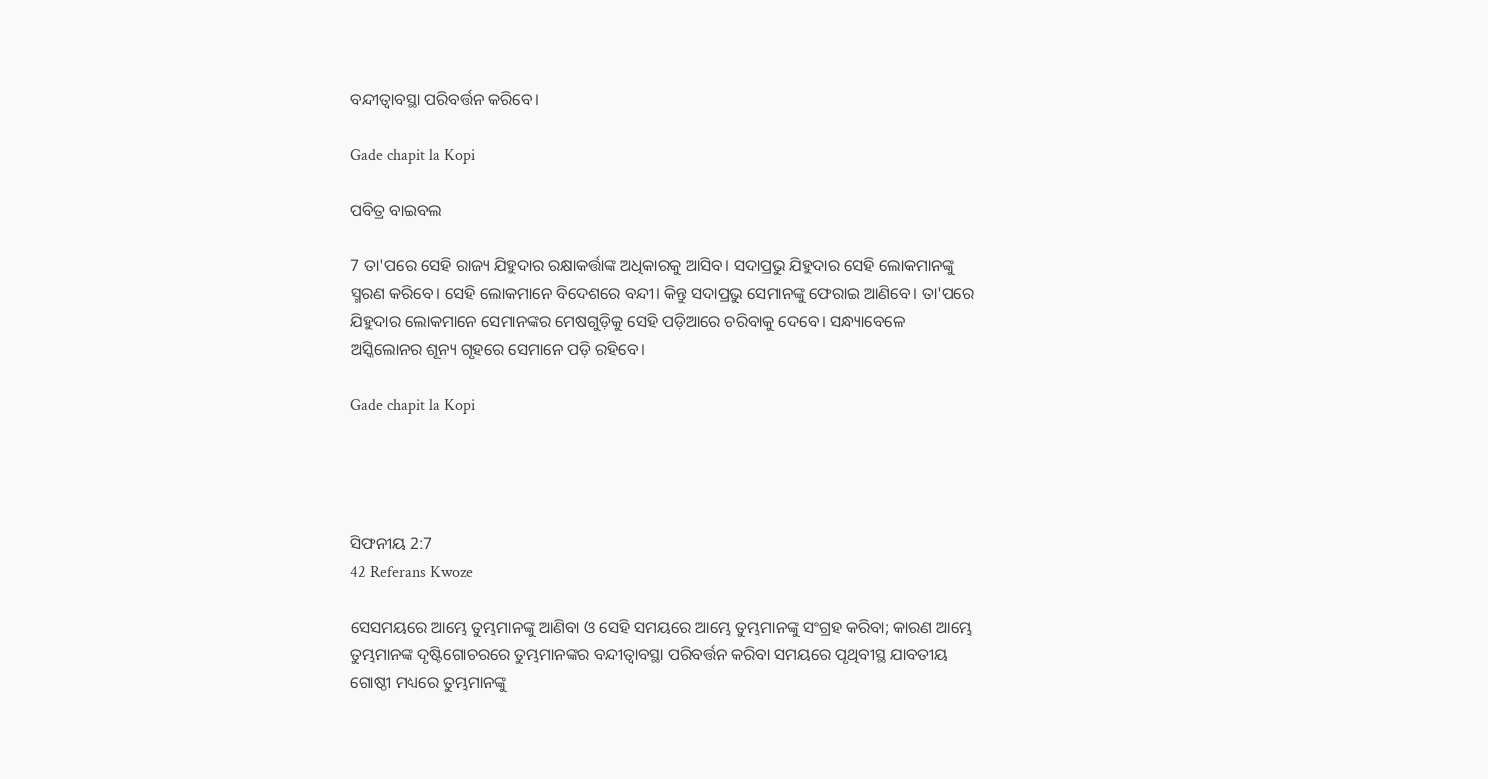ବନ୍ଦୀତ୍ୱାବସ୍ଥା ପରିବର୍ତ୍ତନ କରିବେ।

Gade chapit la Kopi

ପବିତ୍ର ବାଇବଲ

7 ତା'ପରେ ସେହି ରାଜ୍ୟ ଯିହୁଦାର ରକ୍ଷାକର୍ତ୍ତାଙ୍କ ଅଧିକାରକୁ ଆସିବ। ସଦାପ୍ରଭୁ ଯିହୁଦାର ସେହି ଲୋକମାନଙ୍କୁ ସ୍ମରଣ କରିବେ। ସେହି ଲୋକମାନେ ବିଦେଶରେ ବନ୍ଦୀ। କିନ୍ତୁ ସଦାପ୍ରଭୁ ସେମାନଙ୍କୁ ଫେରାଇ ଆଣିବେ। ତା'ପରେ ଯିହୁଦାର ଲୋକମାନେ ସେମାନଙ୍କର ମେଷଗୁଡ଼ିକୁ ସେହି ପଡ଼ିଆରେ ଚରିବାକୁ ଦେବେ। ସନ୍ଧ୍ୟାବେଳେ ଅସ୍କିଲୋନର ଶୂନ୍ୟ ଗୃହରେ ସେମାନେ ପଡ଼ି ରହିବେ।

Gade chapit la Kopi




ସିଫନୀୟ 2:7
42 Referans Kwoze

ସେସମୟରେ ଆମ୍ଭେ ତୁମ୍ଭମାନଙ୍କୁ ଆଣିବା ଓ ସେହି ସମୟରେ ଆମ୍ଭେ ତୁମ୍ଭମାନଙ୍କୁ ସଂଗ୍ରହ କରିବା; କାରଣ ଆମ୍ଭେ ତୁମ୍ଭମାନଙ୍କ ଦୃଷ୍ଟିଗୋଚରରେ ତୁମ୍ଭମାନଙ୍କର ବନ୍ଦୀତ୍ୱାବସ୍ଥା ପରିବର୍ତ୍ତନ କରିବା ସମୟରେ ପୃଥିବୀସ୍ଥ ଯାବତୀୟ ଗୋଷ୍ଠୀ ମଧ୍ୟରେ ତୁମ୍ଭମାନଙ୍କୁ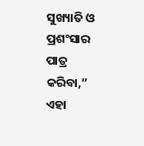ସୁଖ୍ୟାତି ଓ ପ୍ରଶଂସାର ପାତ୍ର କରିବା,” ଏହା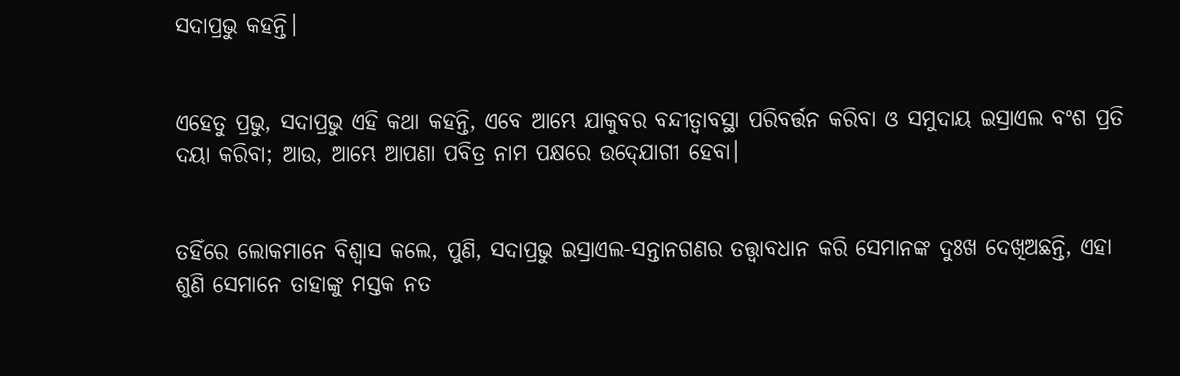ସଦାପ୍ରଭୁ କହନ୍ତି।


ଏହେତୁ ପ୍ରଭୁ, ସଦାପ୍ରଭୁ ଏହି କଥା କହନ୍ତି, ଏବେ ଆମ୍ଭେ ଯାକୁବର ବନ୍ଦୀତ୍ୱାବସ୍ଥା ପରିବର୍ତ୍ତନ କରିବା ଓ ସମୁଦାୟ ଇସ୍ରାଏଲ ବଂଶ ପ୍ରତି ଦୟା କରିବା; ଆଉ, ଆମ୍ଭେ ଆପଣା ପବିତ୍ର ନାମ ପକ୍ଷରେ ଉଦ୍‍ଯୋଗୀ ହେବା।


ତହିଁରେ ଲୋକମାନେ ବିଶ୍ୱାସ କଲେ, ପୁଣି, ସଦାପ୍ରଭୁ ଇସ୍ରାଏଲ-ସନ୍ତାନଗଣର ତତ୍ତ୍ୱାବଧାନ କରି ସେମାନଙ୍କ ଦୁଃଖ ଦେଖିଅଛନ୍ତି, ଏହା ଶୁଣି ସେମାନେ ତାହାଙ୍କୁ ମସ୍ତକ ନତ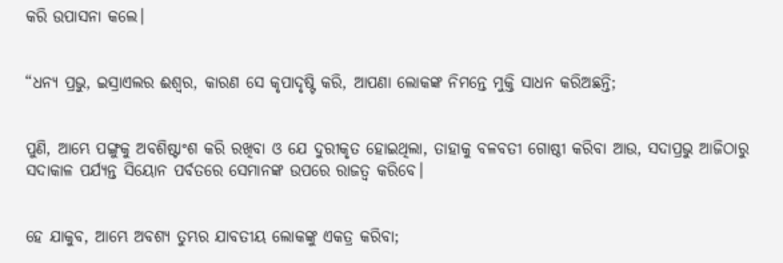କରି ଉପାସନା କଲେ।


“ଧନ୍ୟ ପ୍ରଭୁ, ଇସ୍ରାଏଲର ଈଶ୍ବର, କାରଣ ସେ କୃପାଦୃଷ୍ଟି କରି, ଆପଣା ଲୋକଙ୍କ ନିମନ୍ତେ ମୁକ୍ତି ସାଧନ କରିଅଛନ୍ତି;


ପୁଣି, ଆମ୍ଭେ ପଙ୍ଗୁକୁ ଅବଶିଷ୍ଟାଂଶ କରି ରଖିବା ଓ ଯେ ଦୁରୀକୃତ ହୋଇଥିଲା, ତାହାକୁ ବଳବତୀ ଗୋଷ୍ଠୀ କରିବା ଆଉ, ସଦାପ୍ରଭୁ ଆଜିଠାରୁ ସଦାକାଳ ପର୍ଯ୍ୟନ୍ତ ସିୟୋନ ପର୍ବତରେ ସେମାନଙ୍କ ଉପରେ ରାଜତ୍ୱ କରିବେ।


ହେ ଯାକୁବ, ଆମ୍ଭେ ଅବଶ୍ୟ ତୁମ୍ଭର ଯାବତୀୟ ଲୋକଙ୍କୁ ଏକତ୍ର କରିବା;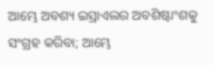ଆମ୍ଭେ ଅବଶ୍ୟ ଇସ୍ରାଏଲର ଅବଶିଷ୍ଟାଂଶକୁ ସଂଗ୍ରହ କରିବା; ଆମ୍ଭେ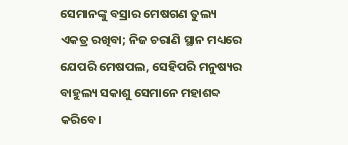ସେମାନଙ୍କୁ ବସ୍ରାର ମେଷଗଣ ତୁଲ୍ୟ ଏକତ୍ର ରଖିବା; ନିଜ ଚରାଣି ସ୍ଥାନ ମଧ୍ୟରେ ଯେପରି ମେଷପଲ, ସେହିପରି ମନୁଷ୍ୟର ବାହୁଲ୍ୟ ସକାଶୁ ସେମାନେ ମହାଶବ୍ଦ କରିବେ।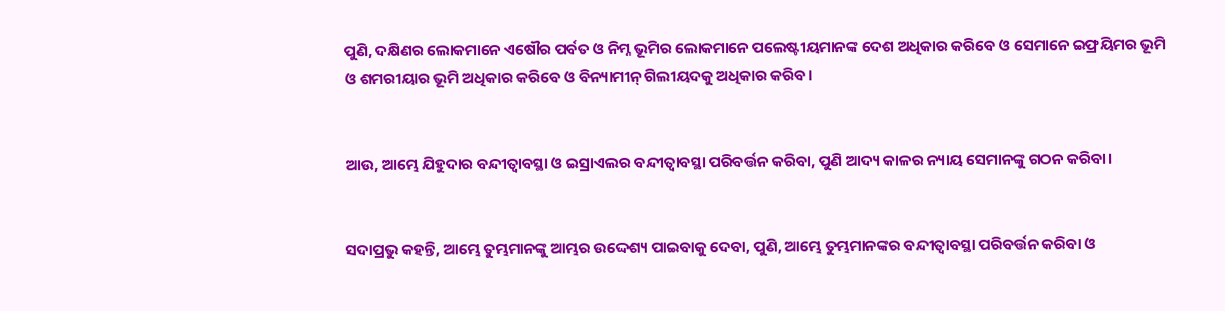ପୁଣି, ଦକ୍ଷିଣର ଲୋକମାନେ ଏଷୌର ପର୍ବତ ଓ ନିମ୍ନ ଭୂମିର ଲୋକମାନେ ପଲେଷ୍ଟୀୟମାନଙ୍କ ଦେଶ ଅଧିକାର କରିବେ ଓ ସେମାନେ ଇଫ୍ରୟିମର ଭୂମି ଓ ଶମରୀୟାର ଭୂମି ଅଧିକାର କରିବେ ଓ ବିନ୍ୟାମୀନ୍ ଗିଲୀୟଦକୁ ଅଧିକାର କରିବ।


ଆଉ, ଆମ୍ଭେ ଯିହୁଦାର ବନ୍ଦୀତ୍ୱାବସ୍ଥା ଓ ଇସ୍ରାଏଲର ବନ୍ଦୀତ୍ୱାବସ୍ଥା ପରିବର୍ତ୍ତନ କରିବା, ପୁଣି ଆଦ୍ୟ କାଳର ନ୍ୟାୟ ସେମାନଙ୍କୁ ଗଠନ କରିବା।


ସଦାପ୍ରଭୁ କହନ୍ତି, ଆମ୍ଭେ ତୁମ୍ଭମାନଙ୍କୁ ଆମ୍ଭର ଉଦ୍ଦେଶ୍ୟ ପାଇବାକୁ ଦେବା, ପୁଣି, ଆମ୍ଭେ ତୁମ୍ଭମାନଙ୍କର ବନ୍ଦୀତ୍ୱାବସ୍ଥା ପରିବର୍ତ୍ତନ କରିବା ଓ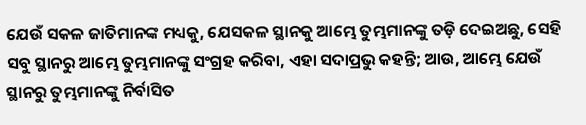ଯେଉଁ ସକଳ ଜାତିମାନଙ୍କ ମଧ୍ୟକୁ, ଯେସକଳ ସ୍ଥାନକୁ ଆମ୍ଭେ ତୁମ୍ଭମାନଙ୍କୁ ତଡ଼ି ଦେଇଅଛୁ, ସେହି ସବୁ ସ୍ଥାନରୁ ଆମ୍ଭେ ତୁମ୍ଭମାନଙ୍କୁ ସଂଗ୍ରହ କରିବା, ଏହା ସଦାପ୍ରଭୁ କହନ୍ତି; ଆଉ, ଆମ୍ଭେ ଯେଉଁ ସ୍ଥାନରୁ ତୁମ୍ଭମାନଙ୍କୁ ନିର୍ବାସିତ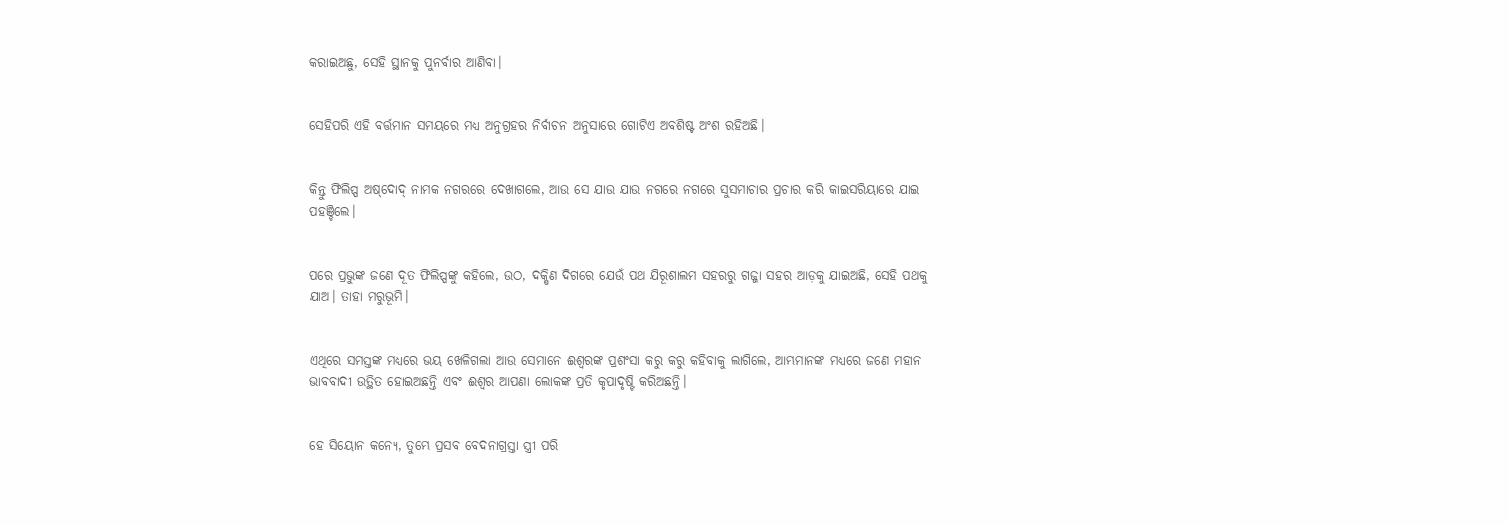କରାଇଅଛୁ, ସେହି ସ୍ଥାନକୁ ପୁନର୍ବାର ଆଣିବା।


ସେହିପରି ଏହି ବର୍ତ୍ତମାନ ସମୟରେ ମଧ୍ୟ ଅନୁଗ୍ରହର ନିର୍ବାଚନ ଅନୁସାରେ ଗୋଟିଏ ଅବଶିଷ୍ଟ ଅଂଶ ରହିଅଛି।


କିନ୍ତୁ ଫିଲିପ୍ପ ଅଷ୍‌ଦୋଦ୍ ନାମକ ନଗରରେ ଦେଖାଗଲେ, ଆଉ ସେ ଯାଉ ଯାଉ ନଗରେ ନଗରେ ସୁସମାଚାର ପ୍ରଚାର କରି କାଇସରିୟାରେ ଯାଇ ପହଞ୍ଚିଲେ।


ପରେ ପ୍ରଭୁଙ୍କ ଜଣେ ଦୂତ ଫିଲିପ୍ପଙ୍କୁ କହିଲେ, ଉଠ, ଦକ୍ଷିଣ ଦିଗରେ ଯେଉଁ ପଥ ଯିରୂଶାଲମ ସହରରୁ ଗଜ୍ଜା ସହର ଆଡ଼କୁ ଯାଇଅଛି, ସେହି ପଥକୁ ଯାଅ। ତାହା ମରୁଭୂମି।


ଏଥିରେ ସମସ୍ତଙ୍କ ମଧ୍ୟରେ ଭୟ ଖେଳିଗଲା ଆଉ ସେମାନେ ଈଶ୍ବରଙ୍କ ପ୍ରଶଂସା କରୁ କରୁ କହିବାକୁ ଲାଗିଲେ, ଆମ୍ଭମାନଙ୍କ ମଧ୍ୟରେ ଜଣେ ମହାନ ଭାବବାଦୀ ଉତ୍ଥିତ ହୋଇଅଛନ୍ତି ଏବଂ ଈଶ୍ବର ଆପଣା ଲୋକଙ୍କ ପ୍ରତି କୃପାଦୃଷ୍ଟି କରିଅଛନ୍ତି।


ହେ ସିୟୋନ କନ୍ୟେ, ତୁମ୍ଭେ ପ୍ରସବ ବେଦନାଗ୍ରସ୍ତା ସ୍ତ୍ରୀ ପରି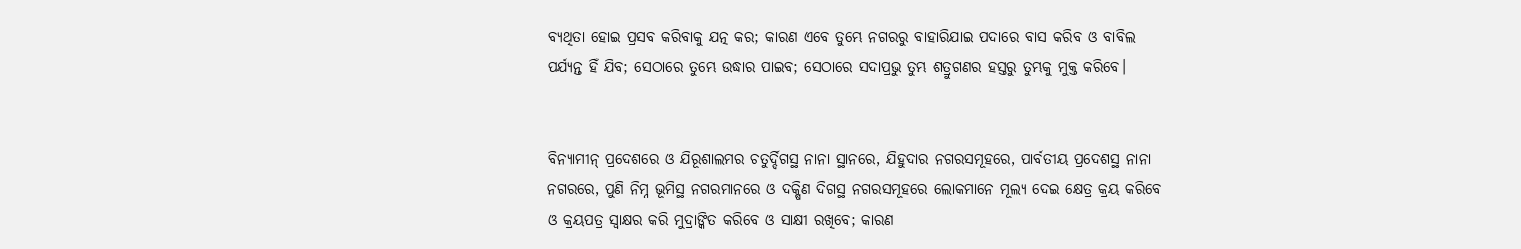ବ୍ୟଥିତା ହୋଇ ପ୍ରସବ କରିବାକୁ ଯତ୍ନ କର; କାରଣ ଏବେ ତୁମ୍ଭେ ନଗରରୁ ବାହାରିଯାଇ ପଦାରେ ବାସ କରିବ ଓ ବାବିଲ ପର୍ଯ୍ୟନ୍ତ ହିଁ ଯିବ; ସେଠାରେ ତୁମ୍ଭେ ଉଦ୍ଧାର ପାଇବ; ସେଠାରେ ସଦାପ୍ରଭୁ ତୁମ୍ଭ ଶତ୍ରୁଗଣର ହସ୍ତରୁ ତୁମ୍ଭକୁ ମୁକ୍ତ କରିବେ।


ବିନ୍ୟାମୀନ୍ ପ୍ରଦେଶରେ ଓ ଯିରୂଶାଲମର ଚତୁର୍ଦ୍ଦିଗସ୍ଥ ନାନା ସ୍ଥାନରେ, ଯିହୁଦାର ନଗରସମୂହରେ, ପାର୍ବତୀୟ ପ୍ରଦେଶସ୍ଥ ନାନା ନଗରରେ, ପୁଣି ନିମ୍ନ ଭୂମିସ୍ଥ ନଗରମାନରେ ଓ ଦକ୍ଷିଣ ଦିଗସ୍ଥ ନଗରସମୂହରେ ଲୋକମାନେ ମୂଲ୍ୟ ଦେଇ କ୍ଷେତ୍ର କ୍ରୟ କରିବେ ଓ କ୍ରୟପତ୍ର ସ୍ୱାକ୍ଷର କରି ମୁଦ୍ରାଙ୍କିତ କରିବେ ଓ ସାକ୍ଷୀ ରଖିବେ; କାରଣ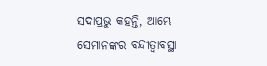ସଦାପ୍ରଭୁ କହନ୍ତି, ଆମ୍ଭେ ସେମାନଙ୍କର ବନ୍ଦୀତ୍ୱାବସ୍ଥା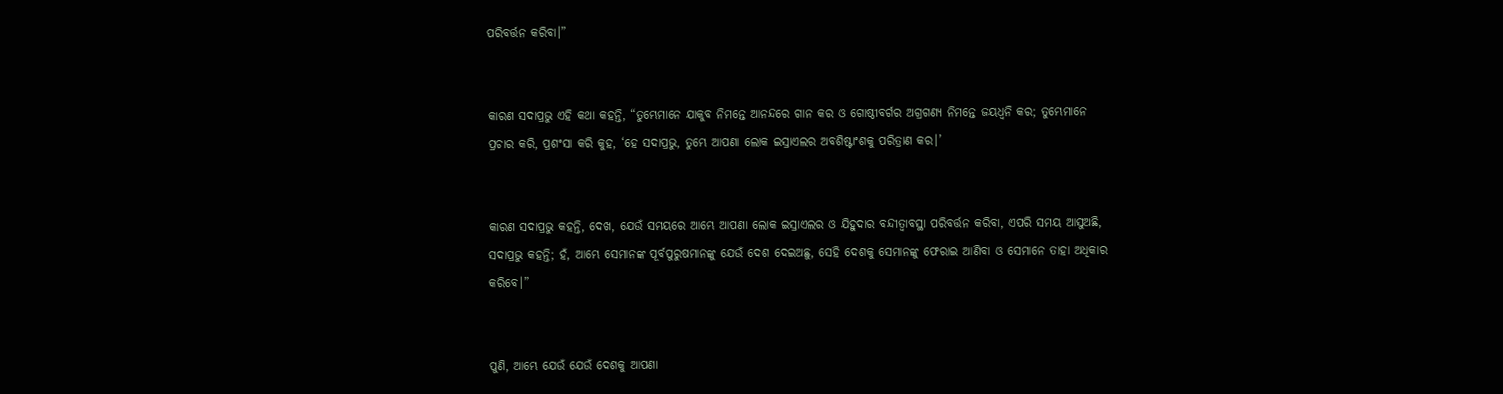ପରିବର୍ତ୍ତନ କରିବା।”


କାରଣ ସଦାପ୍ରଭୁ ଏହି କଥା କହନ୍ତି, “ତୁମ୍ଭେମାନେ ଯାକୁବ ନିମନ୍ତେ ଆନନ୍ଦରେ ଗାନ କର ଓ ଗୋଷ୍ଠୀବର୍ଗର ଅଗ୍ରଗଣ୍ୟ ନିମନ୍ତେ ଜୟଧ୍ୱନି କର; ତୁମ୍ଭେମାନେ ପ୍ରଚାର କରି, ପ୍ରଶଂସା କରି କୁହ, ‘ହେ ସଦାପ୍ରଭୁ, ତୁମ୍ଭେ ଆପଣା ଲୋକ ଇସ୍ରାଏଲର ଅବଶିଷ୍ଟାଂଶକୁ ପରିତ୍ରାଣ କର।’


କାରଣ ସଦାପ୍ରଭୁ କହନ୍ତି, ଦେଖ, ଯେଉଁ ସମୟରେ ଆମ୍ଭେ ଆପଣା ଲୋକ ଇସ୍ରାଏଲର ଓ ଯିହୁଦାର ବନ୍ଦୀତ୍ୱାବସ୍ଥା ପରିବର୍ତ୍ତନ କରିବା, ଏପରି ସମୟ ଆସୁଅଛି, ସଦାପ୍ରଭୁ କହନ୍ତି; ହଁ, ଆମ୍ଭେ ସେମାନଙ୍କ ପୂର୍ବପୁରୁଷମାନଙ୍କୁ ଯେଉଁ ଦେଶ ଦେଇଅଛୁ, ସେହି ଦେଶକୁ ସେମାନଙ୍କୁ ଫେରାଇ ଆଣିବା ଓ ସେମାନେ ତାହା ଅଧିକାର କରିବେ।”


ପୁଣି, ଆମ୍ଭେ ଯେଉଁ ଯେଉଁ ଦେଶକୁ ଆପଣା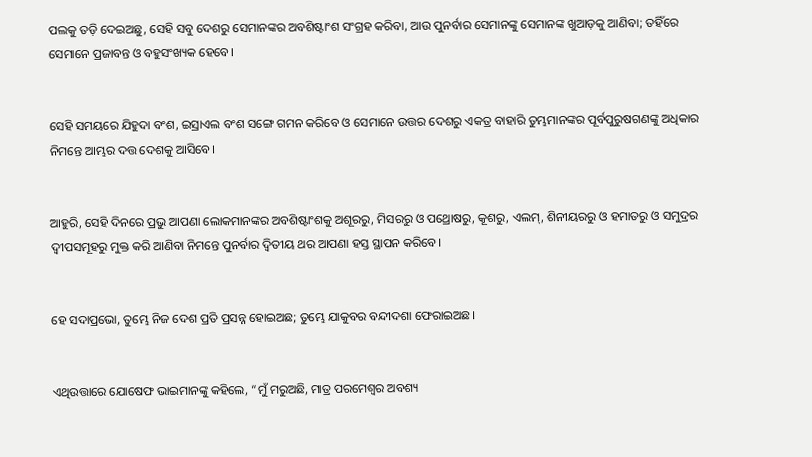ପଲକୁ ତଡ଼ି ଦେଇଅଛୁ, ସେହି ସବୁ ଦେଶରୁ ସେମାନଙ୍କର ଅବଶିଷ୍ଟାଂଶ ସଂଗ୍ରହ କରିବା, ଆଉ ପୁନର୍ବାର ସେମାନଙ୍କୁ ସେମାନଙ୍କ ଖୁଆଡ଼କୁ ଆଣିବା; ତହିଁରେ ସେମାନେ ପ୍ରଜାବନ୍ତ ଓ ବହୁସଂଖ୍ୟକ ହେବେ।


ସେହି ସମୟରେ ଯିହୁଦା ବଂଶ, ଇସ୍ରାଏଲ ବଂଶ ସଙ୍ଗେ ଗମନ କରିବେ ଓ ସେମାନେ ଉତ୍ତର ଦେଶରୁ ଏକତ୍ର ବାହାରି ତୁମ୍ଭମାନଙ୍କର ପୂର୍ବପୁରୁଷଗଣଙ୍କୁ ଅଧିକାର ନିମନ୍ତେ ଆମ୍ଭର ଦତ୍ତ ଦେଶକୁ ଆସିବେ।


ଆହୁରି, ସେହି ଦିନରେ ପ୍ରଭୁ ଆପଣା ଲୋକମାନଙ୍କର ଅବଶିଷ୍ଟାଂଶକୁ ଅଶୂରରୁ, ମିସରରୁ ଓ ପଥ୍ରୋଷରୁ, କୂଶରୁ, ଏଲମ୍‍, ଶିନୀୟରରୁ ଓ ହମାତରୁ ଓ ସମୁଦ୍ରର ଦ୍ୱୀପସମୂହରୁ ମୁକ୍ତ କରି ଆଣିବା ନିମନ୍ତେ ପୁନର୍ବାର ଦ୍ୱିତୀୟ ଥର ଆପଣା ହସ୍ତ ସ୍ଥାପନ କରିବେ।


ହେ ସଦାପ୍ରଭୋ, ତୁମ୍ଭେ ନିଜ ଦେଶ ପ୍ରତି ପ୍ରସନ୍ନ ହୋଇଅଛ; ତୁମ୍ଭେ ଯାକୁବର ବନ୍ଦୀଦଶା ଫେରାଇଅଛ।


ଏଥିଉତ୍ତାରେ ଯୋଷେଫ ଭାଇମାନଙ୍କୁ କହିଲେ, “ମୁଁ ମରୁଅଛି, ମାତ୍ର ପରମେଶ୍ୱର ଅବଶ୍ୟ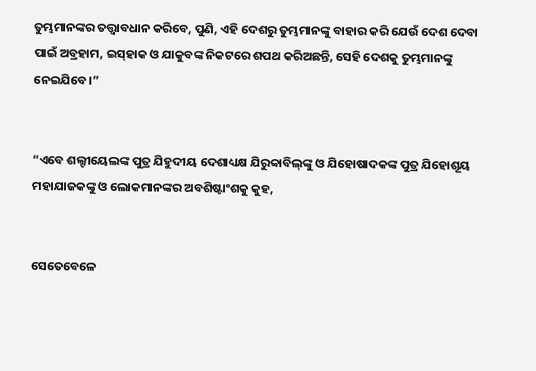ତୁମ୍ଭମାନଙ୍କର ତତ୍ତ୍ୱାବଧାନ କରିବେ, ପୁଣି, ଏହି ଦେଶରୁ ତୁମ୍ଭମାନଙ୍କୁ ବାହାର କରି ଯେଉଁ ଦେଶ ଦେବା ପାଇଁ ଅବ୍ରହାମ, ଇସ୍‌ହାକ ଓ ଯାକୁବଙ୍କ ନିକଟରେ ଶପଥ କରିଅଛନ୍ତି, ସେହି ଦେଶକୁ ତୁମ୍ଭମାନଙ୍କୁ ନେଇଯିବେ।”


“ଏବେ ଶଲ୍ଟୀୟେଲଙ୍କ ପୁତ୍ର ଯିହୁଦୀୟ ଦେଶାଧ୍ୟକ୍ଷ ଯିରୁବ୍ବାବିଲ୍‍ଙ୍କୁ ଓ ଯିହୋଷାଦକଙ୍କ ପୁତ୍ର ଯିହୋଶୂୟ ମହାଯାଜକଙ୍କୁ ଓ ଲୋକମାନଙ୍କର ଅବଶିଷ୍ଟାଂଶକୁ କୁହ,


ସେତେବେଳେ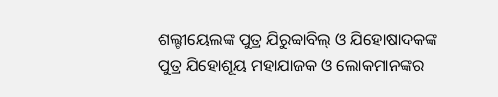ଶଲ୍ଟୀୟେଲଙ୍କ ପୁତ୍ର ଯିରୁବ୍ବାବିଲ୍‍ ଓ ଯିହୋଷାଦକଙ୍କ ପୁତ୍ର ଯିହୋଶୂୟ ମହାଯାଜକ ଓ ଲୋକମାନଙ୍କର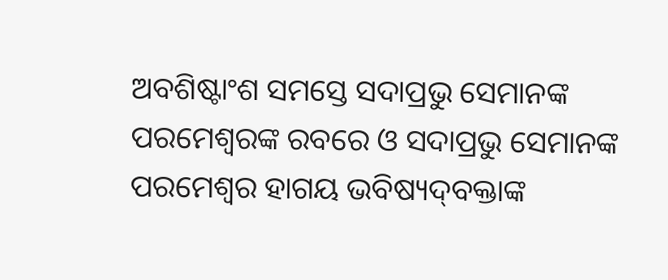ଅବଶିଷ୍ଟାଂଶ ସମସ୍ତେ ସଦାପ୍ରଭୁ ସେମାନଙ୍କ ପରମେଶ୍ୱରଙ୍କ ରବରେ ଓ ସଦାପ୍ରଭୁ ସେମାନଙ୍କ ପରମେଶ୍ୱର ହାଗୟ ଭବିଷ୍ୟଦ୍‍ବକ୍ତାଙ୍କ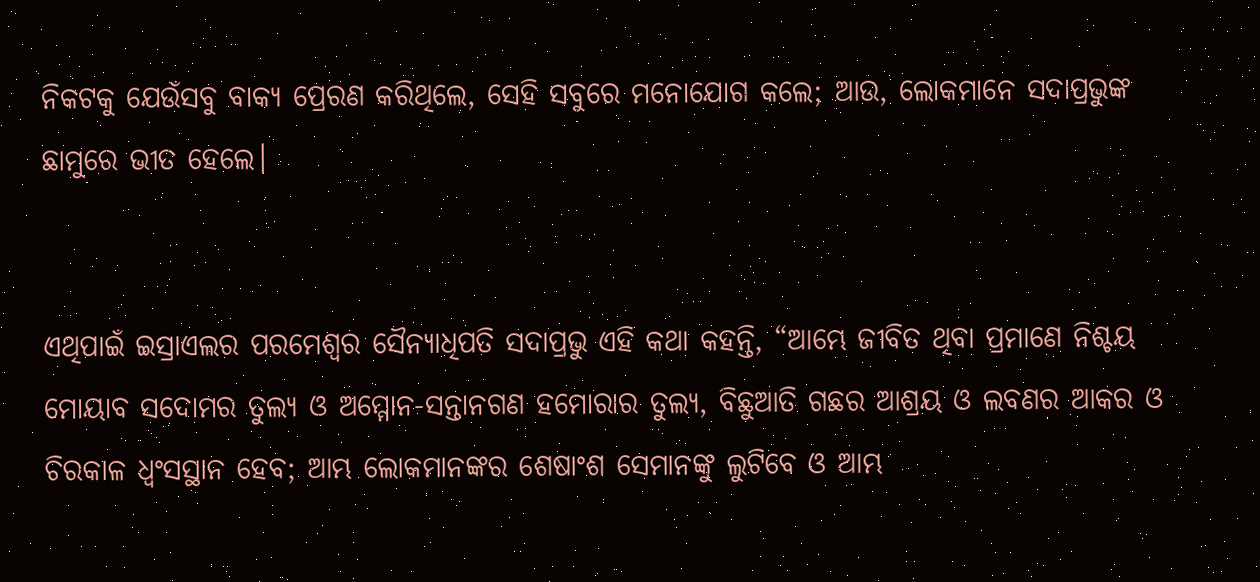ନିକଟକୁ ଯେଉଁସବୁ ବାକ୍ୟ ପ୍ରେରଣ କରିଥିଲେ, ସେହି ସବୁରେ ମନୋଯୋଗ କଲେ; ଆଉ, ଲୋକମାନେ ସଦାପ୍ରଭୁଙ୍କ ଛାମୁରେ ଭୀତ ହେଲେ।


ଏଥିପାଇଁ ଇସ୍ରାଏଲର ପରମେଶ୍ୱର ସୈନ୍ୟାଧିପତି ସଦାପ୍ରଭୁ ଏହି କଥା କହନ୍ତି, “ଆମ୍ଭେ ଜୀବିତ ଥିବା ପ୍ରମାଣେ ନିଶ୍ଚୟ ମୋୟାବ ସଦୋମର ତୁଲ୍ୟ ଓ ଅମ୍ମୋନ-ସନ୍ତାନଗଣ ହମୋରାର ତୁଲ୍ୟ, ବିଛୁଆତି ଗଛର ଆଶ୍ରୟ ଓ ଲବଣର ଆକର ଓ ଚିରକାଳ ଧ୍ୱଂସସ୍ଥାନ ହେବ; ଆମ୍ଭ ଲୋକମାନଙ୍କର ଶେଷାଂଶ ସେମାନଙ୍କୁ ଲୁଟିବେ ଓ ଆମ୍ଭ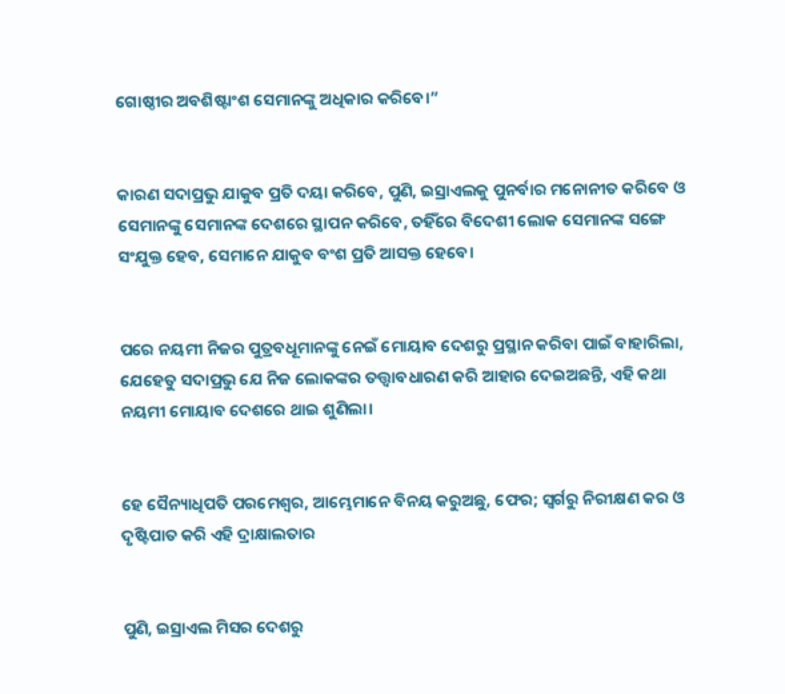ଗୋଷ୍ଠୀର ଅବଶିଷ୍ଟାଂଶ ସେମାନଙ୍କୁ ଅଧିକାର କରିବେ।”


କାରଣ ସଦାପ୍ରଭୁ ଯାକୁବ ପ୍ରତି ଦୟା କରିବେ, ପୁଣି, ଇସ୍ରାଏଲକୁ ପୁନର୍ବାର ମନୋନୀତ କରିବେ ଓ ସେମାନଙ୍କୁ ସେମାନଙ୍କ ଦେଶରେ ସ୍ଥାପନ କରିବେ, ତହିଁରେ ବିଦେଶୀ ଲୋକ ସେମାନଙ୍କ ସଙ୍ଗେ ସଂଯୁକ୍ତ ହେବ, ସେମାନେ ଯାକୁବ ବଂଶ ପ୍ରତି ଆସକ୍ତ ହେବେ।


ପରେ ନୟମୀ ନିଜର ପୁତ୍ରବଧୂମାନଙ୍କୁ ନେଇଁ ମୋୟାବ ଦେଶରୁ ପ୍ରସ୍ଥାନ କରିବା ପାଇଁ ବାହାରିଲା, ଯେହେତୁ ସଦାପ୍ରଭୁ ଯେ ନିଜ ଲୋକଙ୍କର ତତ୍ତ୍ୱାବଧାରଣ କରି ଆହାର ଦେଇଅଛନ୍ତି, ଏହି କଥା ନୟମୀ ମୋୟାବ ଦେଶରେ ଥାଇ ଶୁଣିଲା।


ହେ ସୈନ୍ୟାଧିପତି ପରମେଶ୍ୱର, ଆମ୍ଭେମାନେ ବିନୟ କରୁଅଛୁ, ଫେର; ସ୍ୱର୍ଗରୁ ନିରୀକ୍ଷଣ କର ଓ ଦୃଷ୍ଟିପାତ କରି ଏହି ଦ୍ରାକ୍ଷାଲତାର


ପୁଣି, ଇସ୍ରାଏଲ ମିସର ଦେଶରୁ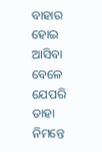ବାହାର ହୋଇ ଆସିବା ବେଳେ ଯେପରି ତାହା ନିମନ୍ତେ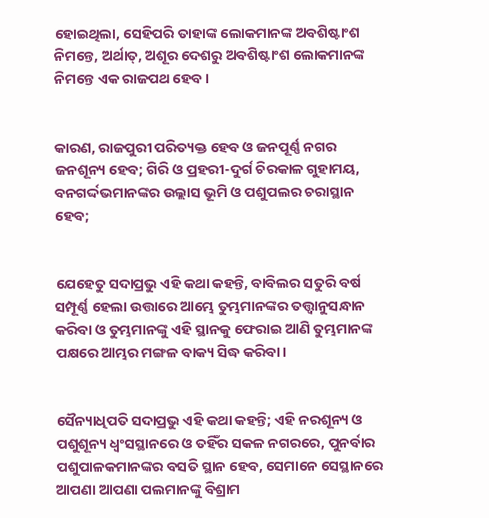ହୋଇଥିଲା, ସେହିପରି ତାହାଙ୍କ ଲୋକମାନଙ୍କ ଅବଶିଷ୍ଟାଂଶ ନିମନ୍ତେ, ଅର୍ଥାତ୍‍, ଅଶୂର ଦେଶରୁ ଅବଶିଷ୍ଟାଂଶ ଲୋକମାନଙ୍କ ନିମନ୍ତେ ଏକ ରାଜପଥ ହେବ।


କାରଣ, ରାଜପୁରୀ ପରିତ୍ୟକ୍ତ ହେବ ଓ ଜନପୂର୍ଣ୍ଣ ନଗର ଜନଶୂନ୍ୟ ହେବ; ଗିରି ଓ ପ୍ରହରୀ-ଦୁର୍ଗ ଚିରକାଳ ଗୁହାମୟ, ବନଗର୍ଦ୍ଦଭମାନଙ୍କର ଉଲ୍ଲାସ ଭୂମି ଓ ପଶୁପଲର ଚରାସ୍ଥାନ ହେବ;


ଯେହେତୁ ସଦାପ୍ରଭୁ ଏହି କଥା କହନ୍ତି, ବାବିଲର ସତୁରି ବର୍ଷ ସମ୍ପୂର୍ଣ୍ଣ ହେଲା ଉତ୍ତାରେ ଆମ୍ଭେ ତୁମ୍ଭମାନଙ୍କର ତତ୍ତ୍ୱାନୁସନ୍ଧାନ କରିବା ଓ ତୁମ୍ଭମାନଙ୍କୁ ଏହି ସ୍ଥାନକୁ ଫେରାଇ ଆଣି ତୁମ୍ଭମାନଙ୍କ ପକ୍ଷରେ ଆମ୍ଭର ମଙ୍ଗଳ ବାକ୍ୟ ସିଦ୍ଧ କରିବା।


ସୈନ୍ୟାଧିପତି ସଦାପ୍ରଭୁ ଏହି କଥା କହନ୍ତି; ଏହି ନରଶୂନ୍ୟ ଓ ପଶୁଶୂନ୍ୟ ଧ୍ୱଂସସ୍ଥାନରେ ଓ ତହିଁର ସକଳ ନଗରରେ, ପୁନର୍ବାର ପଶୁପାଳକମାନଙ୍କର ବସତି ସ୍ଥାନ ହେବ, ସେମାନେ ସେସ୍ଥାନରେ ଆପଣା ଆପଣା ପଲମାନଙ୍କୁ ବିଶ୍ରାମ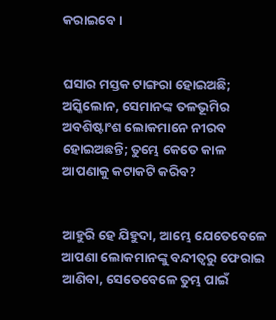କରାଇବେ।


ଘସାର ମସ୍ତକ ଟାଙ୍ଗରା ହୋଇଅଛି; ଅସ୍କିଲୋନ, ସେମାନଙ୍କ ତଳଭୂମିର ଅବଶିଷ୍ଟାଂଶ ଲୋକମାନେ ନୀରବ ହୋଇଅଛନ୍ତି; ତୁମ୍ଭେ କେତେ କାଳ ଆପଣାକୁ କଟାକଟି କରିବ?


ଆହୁରି ହେ ଯିହୁଦା, ଆମ୍ଭେ ଯେତେବେଳେ ଆପଣା ଲୋକମାନଙ୍କୁ ବନ୍ଦୀତ୍ୱରୁ ଫେରାଇ ଆଣିବା, ସେତେବେଳେ ତୁମ୍ଭ ପାଇଁ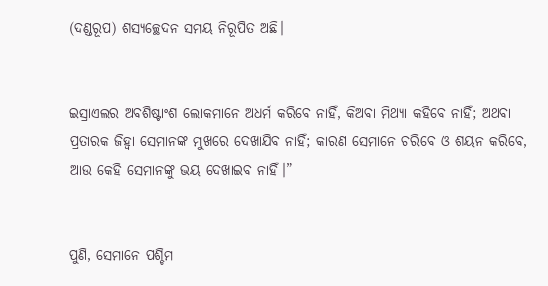(ଦଣ୍ଡରୂପ) ଶସ୍ୟଚ୍ଛେଦନ ସମୟ ନିରୂପିତ ଅଛି।


ଇସ୍ରାଏଲର ଅବଶିଷ୍ଟାଂଶ ଲୋକମାନେ ଅଧର୍ମ କରିବେ ନାହିଁ, କିଅବା ମିଥ୍ୟା କହିବେ ନାହିଁ; ଅଥବା ପ୍ରତାରକ ଜିହ୍ୱା ସେମାନଙ୍କ ମୁଖରେ ଦେଖାଯିବ ନାହିଁ; କାରଣ ସେମାନେ ଚରିବେ ଓ ଶୟନ କରିବେ, ଆଉ କେହି ସେମାନଙ୍କୁ ଭୟ ଦେଖାଇବ ନାହିଁ।”


ପୁଣି, ସେମାନେ ପଶ୍ଚିମ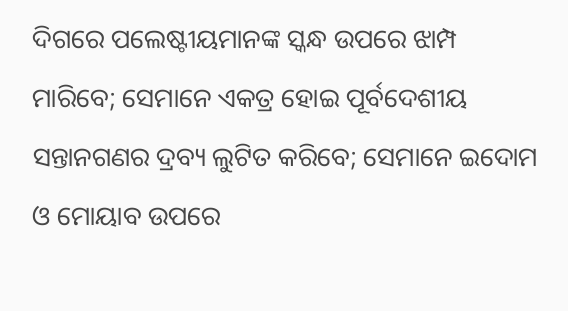ଦିଗରେ ପଲେଷ୍ଟୀୟମାନଙ୍କ ସ୍କନ୍ଧ ଉପରେ ଝାମ୍ପ ମାରିବେ; ସେମାନେ ଏକତ୍ର ହୋଇ ପୂର୍ବଦେଶୀୟ ସନ୍ତାନଗଣର ଦ୍ରବ୍ୟ ଲୁଟିତ କରିବେ; ସେମାନେ ଇଦୋମ ଓ ମୋୟାବ ଉପରେ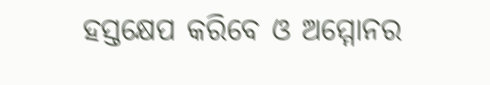ହସ୍ତକ୍ଷେପ କରିବେ ଓ ଅମ୍ମୋନର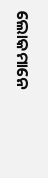ଲୋକମାନେ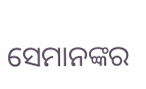ସେମାନଙ୍କର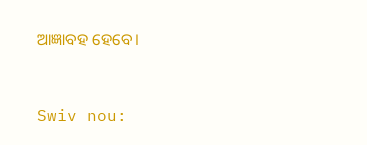ଆଜ୍ଞାବହ ହେବେ।


Swiv nou: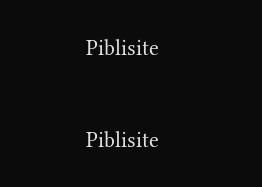Piblisite


Piblisite